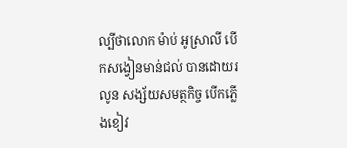ល្បីថាលោក ម៉ាប់ អូស្រាលី បើកសង្វៀនមាន់ជល់ បានដោយរលូន សង្ស័យសមត្ថកិច្ច បើកភ្លើងខៀវ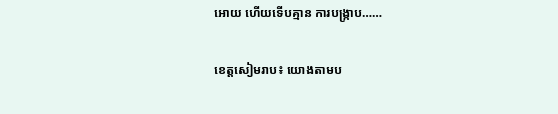អោយ ហើយទើបគ្មាន ការបង្ក្រាប……

ខេត្តសៀមរាប៖ យោងតាមប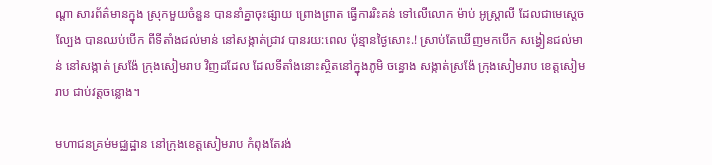ណ្តា សារព័ត៌មានក្នុង ស្រុកមួយចំនួន បាននាំគ្នាចុះផ្សាយ ព្រោងព្រាត ធ្វើការរិះគន់ ទៅលើលោក ម៉ាប់ អូស្ត្រាលី ដែលជាមេស្តេចល្បែង បានឈប់បើក ពីទីតាំងជល់មាន់ នៅសង្កាត់ជ្រាវ បានរយ:ពេល ប៉ុន្មានថ្ងៃសោះ.! ស្រាប់តែឃើញមកបើក សង្វៀនជល់មាន់ នៅសង្កាត់ ស្រង៉ែ ក្រុងសៀមរាប វិញដដែល ដែលទីតាំងនោះស្ថិតនៅក្នុងភូមិ ចន្ធោង សង្កាត់ស្រង៉ែ ក្រុងសៀមរាប ខេត្តសៀមរាប ជាប់វត្តចន្លោង។

មហាជនគ្រម់មជ្ឈដ្ឋាន នៅក្រុងខេត្តសៀមរាប កំពុងតែរង់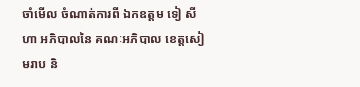ចាំមើល ចំណាត់ការពី ឯកឧត្តម ទៀ សីហា អភិបាលនៃ គណៈអភិបាល ខេត្តសៀមរាប និ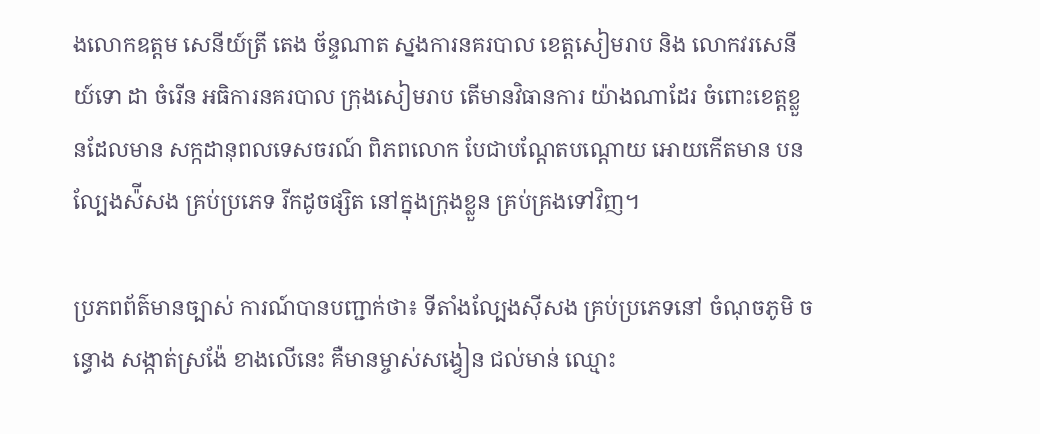ងលោកឧត្តម សេនីយ៍ត្រី តេង ច័ន្ទណាត ស្នងការនគរបាល ខេត្តសៀមរាប និង លោកវរសេនីយ៍ទោ ដា ចំរើន អធិការនគរបាល ក្រុងសៀមរាប តើមានវិធានការ យ៉ាងណាដែរ ចំពោះខេត្តខ្លួនដែលមាន សក្កដានុពលទេសចរណ៍ ពិភពលោក បែជាបណ្តែតបណ្តោយ អោយកើតមាន បនល្បែងស៉ីសង គ្រប់ប្រភេទ រីកដូចផ្សិត នៅក្នុងក្រុងខ្លួន គ្រប់គ្រងទៅវិញ។

ប្រភពព័ត៌មានច្បាស់ ការណ៍បានបញ្ជាក់ថា៖ ទីតាំងល្បែងស៊ីសង គ្រប់ប្រភេទនៅ ចំណុចភូមិ ចន្ធោង សង្កាត់ស្រង៉ែ ខាងលើនេះ គឺមានម្ចាស់សង្វៀន ជល់មាន់ ឈ្មោះ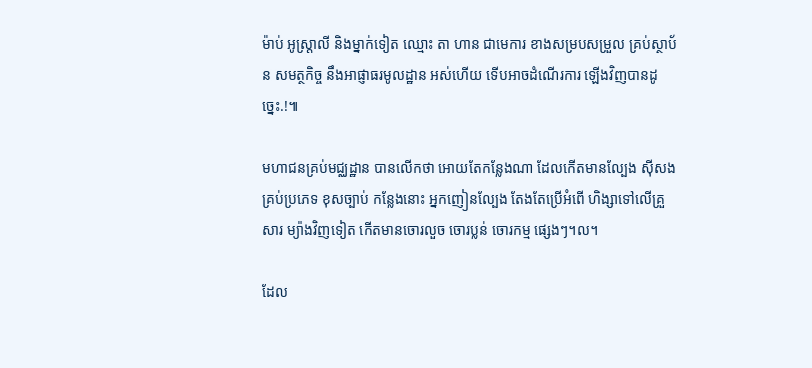ម៉ាប់ អូស្ត្រាលី និងម្នាក់ទៀត ឈ្មោះ តា ហាន ជាមេការ ខាងសម្របសម្រួល គ្រប់ស្ថាប័ន សមត្ថកិច្ច នឹងអាផ្ញាធរមូលដ្ឋាន អស់ហើយ ទើបអាចដំណើរការ ឡើងវិញបានដូច្នេះ.!៕

មហាជនគ្រប់មជ្ឈដ្ឋាន បានលើកថា អោយតែកន្លែងណា ដែលកើតមានល្បែង ស៊ីសងគ្រប់ប្រភេទ ខុសច្បាប់ កន្លែងនោះ អ្នកញៀនល្បែង តែងតែប្រើអំពើ ហិង្សាទៅលើគ្រួសារ ម្យ៉ាងវិញទៀត កើតមានចោរលួច ចោរប្លន់ ចោរកម្ម ផ្សេងៗ។ល។

ដែល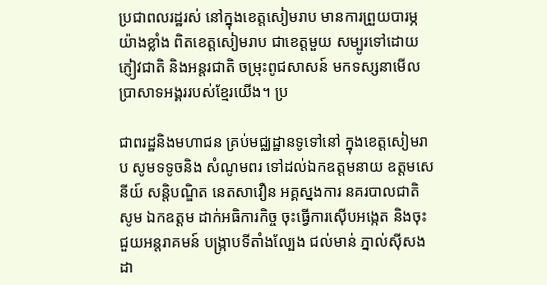ប្រជាពលរដ្ឋរស់ នៅក្នុងខេត្តសៀមរាប មានការព្រួយបារម្ភ យ៉ាងខ្លាំង ពិតខេត្តសៀមរាប ជាខេត្តមួយ សម្បូរទៅដោយភ្ញៀវជាតិ និងអន្តរជាតិ ចម្រុះពូជសាសន៍ មកទស្សនាមើល ប្រាសាទអង្គររបស់ខ្មែរយើង។ ប្រ

ជាពរដ្ឋនិងមហាជន គ្រប់មជ្ឈដ្ឋានទូទៅនៅ ក្នុងខេត្តសៀមរាប សូមទទូចនិង សំណូមពរ ទៅដល់ឯកឧត្តមនាយ ឧត្តមសេនីយ៍ សន្តិបណ្ឌិត នេតសាវឿន អគ្គស្នងការ នគរបាលជាតិ សូម ឯកឧត្តម ដាក់អធិការកិច្ច ចុះធ្វើការស៊ើបអង្កេត និងចុះជួយអន្តរាគមន៍ បង្ក្រាបទីតាំងល្បែង ជល់មាន់ ភ្នាល់ស៊ីសងដា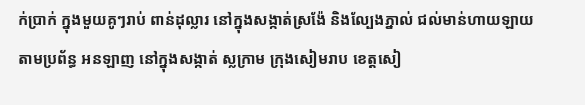ក់ប្រាក់ ក្នុងមួយគូៗរាប់ ពាន់ដុល្លារ នៅក្នុងសង្កាត់ស្រង៉ែ និងល្បែងភ្នាល់ ជល់មាន់ហាយឡាយ តាមប្រព័ន្ធ អនឡាញ នៅក្នុងសង្កាត់ ស្លក្រាម ក្រុងសៀមរាប ខេត្តសៀ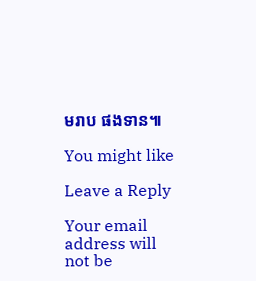មរាប ផងទាន៕

You might like

Leave a Reply

Your email address will not be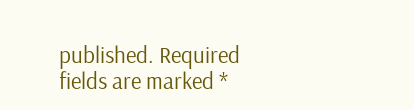published. Required fields are marked *